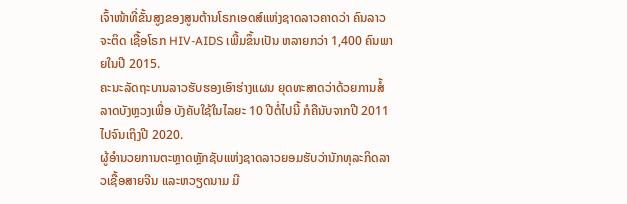ເຈົ້າໜ້າທີ່ຂັ້ນສູງຂອງສູນຕ້ານໂຣກເອດສ໌ແຫ່ງຊາດລາວຄາດວ່າ ຄົນລາວຈະຕິດ ເຊື້ອໂຣກ HIV-AIDS ເພີ້ມຂຶ້ນເປັນ ຫລາຍກວ່າ 1,400 ຄົນພາຍໃນປີ 2015.
ຄະນະລັດຖະບານລາວຮັບຮອງເອົາຮ່າງແຜນ ຍຸດທະສາດວ່າດ້ວຍການສໍ້ລາດບັງຫຼວງເພື່ອ ບັງຄັບໃຊ້ໃນໄລຍະ 10 ປີຕໍ່ໄປນີ້ ກໍຄືນັບຈາກປີ 2011 ໄປຈົນເຖິງປີ 2020.
ຜູ້ອໍານວຍການຕະຫຼາດຫຼັກຊັບແຫ່ງຊາດລາວຍອມຮັບວ່ານັກທຸລະກິດລາວເຊື້ອສາຍຈີນ ແລະຫວຽດນາມ ມີ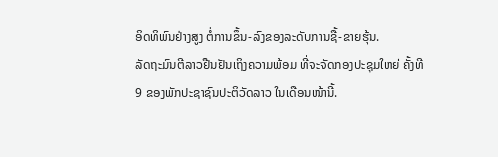ອິດທິພົນຢ່າງສູງ ຕໍ່ການຂຶ້ນ-ລົງຂອງລະດັບການຊື້-ຂາຍຮຸ້ນ.
ລັດຖະມົນຕີລາວຢືນຢັນເຖິງຄວາມພ້ອມ ທີ່ຈະຈັດກອງປະຊຸມໃຫຍ່ ຄັ້ງທີ 9 ຂອງພັກປະຊາຊົນປະຕິວັດລາວ ໃນເດືອນໜ້ານີ້.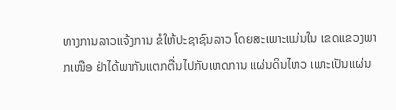ທາງການລາວແຈ້ງການ ຂໍໃຫ້ປະຊາຊົນລາວ ໂດຍສະເພາະແມ່ນໃນ ເຂດແຂວງພາກເໜືອ ຢ່າໄດ້ພາກັນແຕກຕື່ນໄປກັບເຫດການ ແຜ່ນດິນໄຫວ ເພາະເປັນແຜ່ນ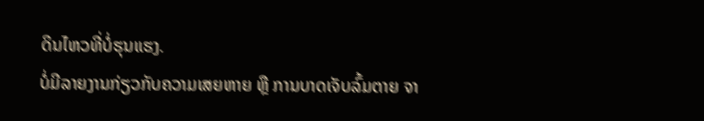ດິນໄຫວທີ່ບໍ່ຮຸນແຮງ.
ບໍ່ມີລາຍງານກ່ຽວກັບຄວາມເສຍຫາຍ ຫຼື ການບາດເຈັບລົ້ມຕາຍ ຈາ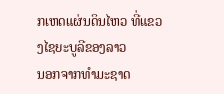ກເຫດແຜ່ນດິນໄຫວ ທີ່ແຂວງໄຊຍະບູລີຂອງລາວ
ນອກຈາກທໍາມະຊາດ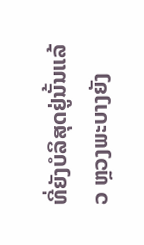ທີ່ຍັງບໍລິສຸດຢູ່ນັ້ນແລ້ວ ຫຼວງພະບາງຍັງ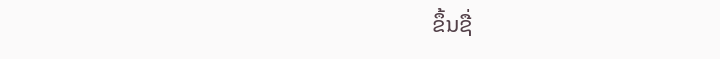ຂຶ້ນຊື່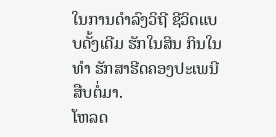ໃນການດໍາລົງວິຖີ ຊີວິດແບບດັ້ງເດີມ ຮັກໃນສິນ ກິນໃນທໍາ ຮັກສາຮີດຄອງປະເພນີສືບຕໍ່ມາ.
ໂຫລດ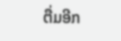ຕື່ມອີກ